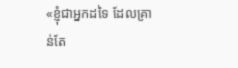«ខ្ញុំជាអ្នកដទៃ ដែលគ្រាន់តែ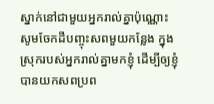ស្នាក់នៅជាមួយអ្នករាល់គ្នាប៉ុណ្ណោះ សូមចែកដីបញ្ចុះសពមួយកន្លែង ក្នុងស្រុករបស់អ្នករាល់គ្នាមកខ្ញុំ ដើម្បីឲ្យខ្ញុំបានយកសពប្រព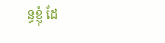ន្ធខ្ញុំ ដែ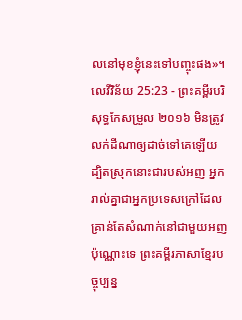លនៅមុខខ្ញុំនេះទៅបញ្ចុះផង»។
លេវីវិន័យ 25:23 - ព្រះគម្ពីរបរិសុទ្ធកែសម្រួល ២០១៦ មិនត្រូវលក់ដីណាឲ្យដាច់ទៅគេឡើយ ដ្បិតស្រុកនោះជារបស់អញ អ្នករាល់គ្នាជាអ្នកប្រទេសក្រៅដែលគ្រាន់តែសំណាក់នៅជាមួយអញប៉ុណ្ណោះទេ ព្រះគម្ពីរភាសាខ្មែរបច្ចុប្បន្ន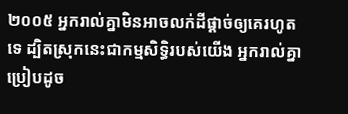២០០៥ អ្នករាល់គ្នាមិនអាចលក់ដីផ្ដាច់ឲ្យគេរហូតទេ ដ្បិតស្រុកនេះជាកម្មសិទ្ធិរបស់យើង អ្នករាល់គ្នាប្រៀបដូច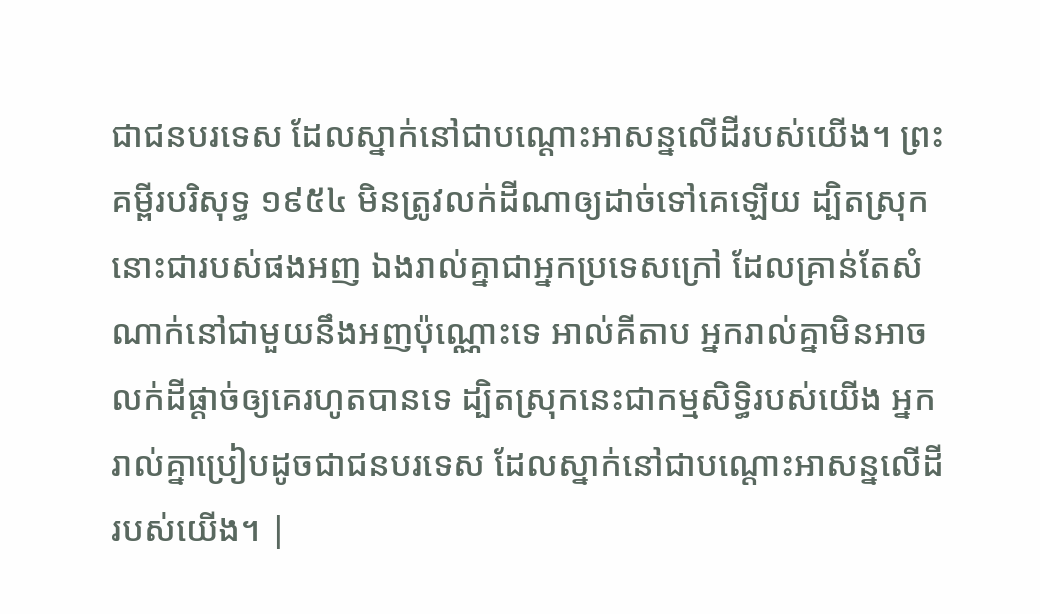ជាជនបរទេស ដែលស្នាក់នៅជាបណ្ដោះអាសន្នលើដីរបស់យើង។ ព្រះគម្ពីរបរិសុទ្ធ ១៩៥៤ មិនត្រូវលក់ដីណាឲ្យដាច់ទៅគេឡើយ ដ្បិតស្រុកនោះជារបស់ផងអញ ឯងរាល់គ្នាជាអ្នកប្រទេសក្រៅ ដែលគ្រាន់តែសំណាក់នៅជាមួយនឹងអញប៉ុណ្ណោះទេ អាល់គីតាប អ្នករាល់គ្នាមិនអាចលក់ដីផ្តាច់ឲ្យគេរហូតបានទេ ដ្បិតស្រុកនេះជាកម្មសិទ្ធិរបស់យើង អ្នករាល់គ្នាប្រៀបដូចជាជនបរទេស ដែលស្នាក់នៅជាបណ្តោះអាសន្នលើដីរបស់យើង។ |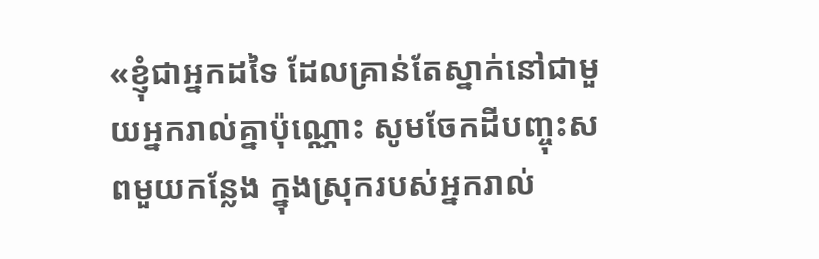«ខ្ញុំជាអ្នកដទៃ ដែលគ្រាន់តែស្នាក់នៅជាមួយអ្នករាល់គ្នាប៉ុណ្ណោះ សូមចែកដីបញ្ចុះសពមួយកន្លែង ក្នុងស្រុករបស់អ្នករាល់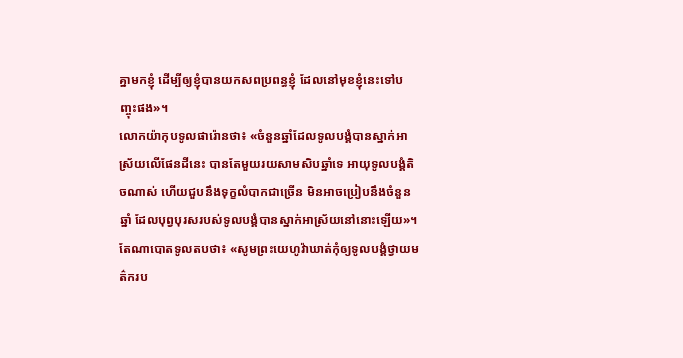គ្នាមកខ្ញុំ ដើម្បីឲ្យខ្ញុំបានយកសពប្រពន្ធខ្ញុំ ដែលនៅមុខខ្ញុំនេះទៅបញ្ចុះផង»។
លោកយ៉ាកុបទូលផារ៉ោនថា៖ «ចំនួនឆ្នាំដែលទូលបង្គំបានស្នាក់អាស្រ័យលើផែនដីនេះ បានតែមួយរយសាមសិបឆ្នាំទេ អាយុទូលបង្គំតិចណាស់ ហើយជួបនឹងទុក្ខលំបាកជាច្រើន មិនអាចប្រៀបនឹងចំនួនឆ្នាំ ដែលបុព្វបុរសរបស់ទូលបង្គំបានស្នាក់អាស្រ័យនៅនោះឡើយ»។
តែណាបោតទូលតបថា៖ «សូមព្រះយេហូវ៉ាឃាត់កុំឲ្យទូលបង្គំថ្វាយមត៌ករប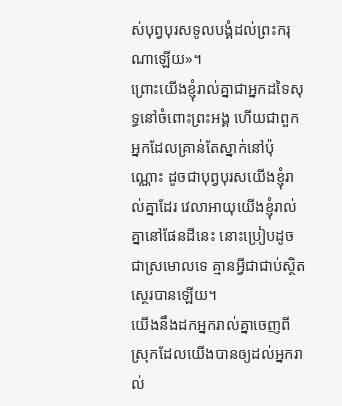ស់បុព្វបុរសទូលបង្គំដល់ព្រះករុណាឡើយ»។
ព្រោះយើងខ្ញុំរាល់គ្នាជាអ្នកដទៃសុទ្ធនៅចំពោះព្រះអង្គ ហើយជាពួកអ្នកដែលគ្រាន់តែស្នាក់នៅប៉ុណ្ណោះ ដូចជាបុព្វបុរសយើងខ្ញុំរាល់គ្នាដែរ វេលាអាយុយើងខ្ញុំរាល់គ្នានៅផែនដីនេះ នោះប្រៀបដូចជាស្រមោលទេ គ្មានអ្វីជាជាប់ស្ថិតស្ថេរបានឡើយ។
យើងនឹងដកអ្នករាល់គ្នាចេញពីស្រុកដែលយើងបានឲ្យដល់អ្នករាល់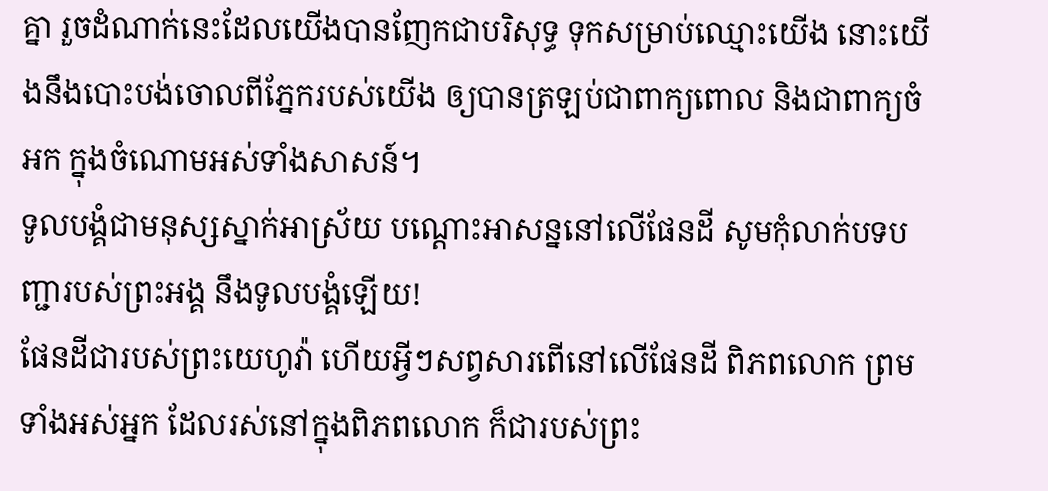គ្នា រួចដំណាក់នេះដែលយើងបានញែកជាបរិសុទ្ធ ទុកសម្រាប់ឈ្មោះយើង នោះយើងនឹងបោះបង់ចោលពីភ្នែករបស់យើង ឲ្យបានត្រឡប់ជាពាក្យពោល និងជាពាក្យចំអក ក្នុងចំណោមអស់ទាំងសាសន៍។
ទូលបង្គំជាមនុស្សស្នាក់អាស្រ័យ បណ្ដោះអាសន្ននៅលើផែនដី សូមកុំលាក់បទបញ្ជារបស់ព្រះអង្គ នឹងទូលបង្គំឡើយ!
ផែនដីជារបស់ព្រះយេហូវ៉ា ហើយអ្វីៗសព្វសារពើនៅលើផែនដី ពិភពលោក ព្រមទាំងអស់អ្នក ដែលរស់នៅក្នុងពិភពលោក ក៏ជារបស់ព្រះ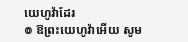យេហូវ៉ាដែរ
៙ ឱព្រះយេហូវ៉ាអើយ សូម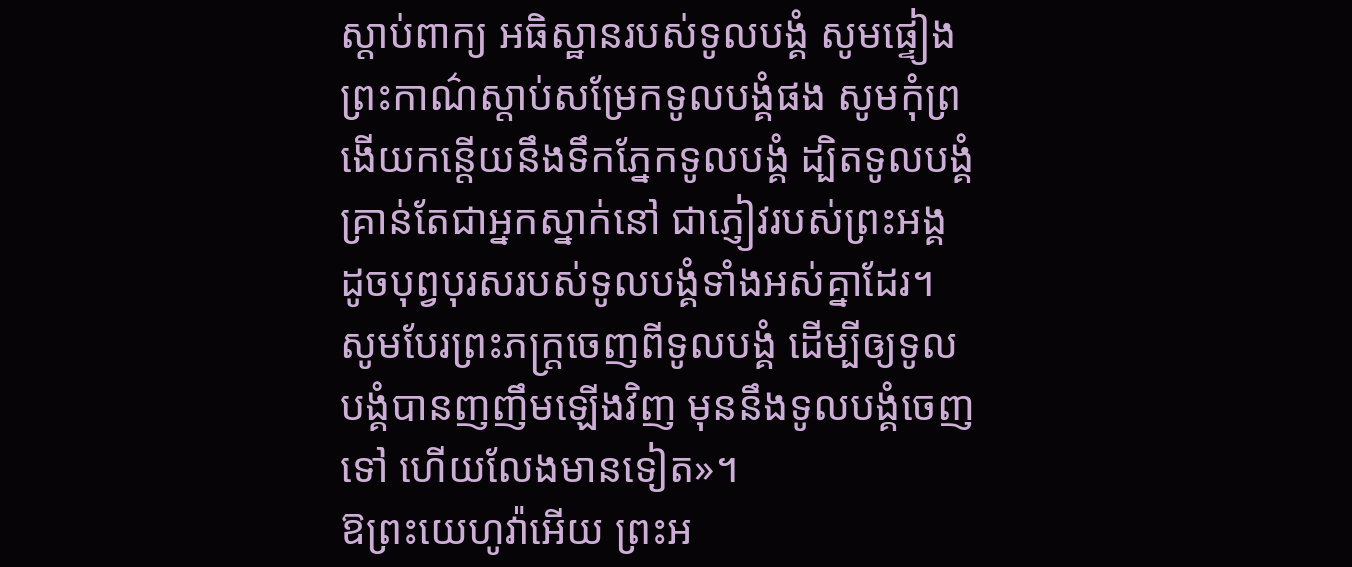ស្តាប់ពាក្យ អធិស្ឋានរបស់ទូលបង្គំ សូមផ្ទៀងព្រះកាណ៌ស្តាប់សម្រែកទូលបង្គំផង សូមកុំព្រងើយកន្ដើយនឹងទឹកភ្នែកទូលបង្គំ ដ្បិតទូលបង្គំគ្រាន់តែជាអ្នកស្នាក់នៅ ជាភ្ញៀវរបស់ព្រះអង្គ ដូចបុព្វបុរសរបស់ទូលបង្គំទាំងអស់គ្នាដែរ។
សូមបែរព្រះភក្ត្រចេញពីទូលបង្គំ ដើម្បីឲ្យទូលបង្គំបានញញឹមឡើងវិញ មុននឹងទូលបង្គំចេញទៅ ហើយលែងមានទៀត»។
ឱព្រះយេហូវ៉ាអើយ ព្រះអ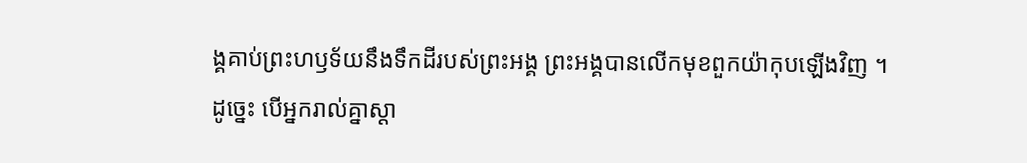ង្គគាប់ព្រះហឫទ័យនឹងទឹកដីរបស់ព្រះអង្គ ព្រះអង្គបានលើកមុខពួកយ៉ាកុបឡើងវិញ ។
ដូច្នេះ បើអ្នករាល់គ្នាស្តា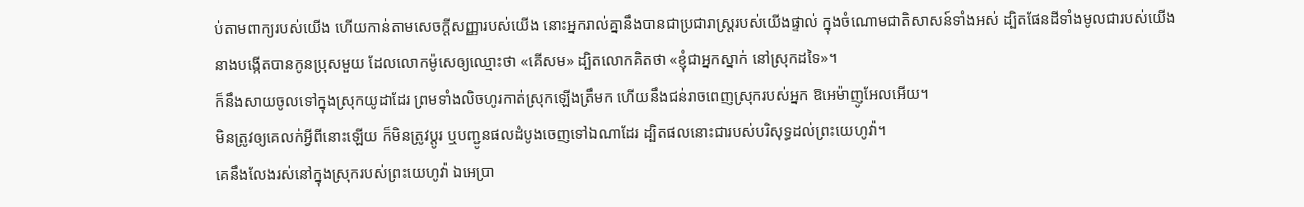ប់តាមពាក្យរបស់យើង ហើយកាន់តាមសេចក្ដីសញ្ញារបស់យើង នោះអ្នករាល់គ្នានឹងបានជាប្រជារាស្ត្ររបស់យើងផ្ទាល់ ក្នុងចំណោមជាតិសាសន៍ទាំងអស់ ដ្បិតផែនដីទាំងមូលជារបស់យើង
នាងបង្កើតបានកូនប្រុសមួយ ដែលលោកម៉ូសេឲ្យឈ្មោះថា «គើសម» ដ្បិតលោកគិតថា «ខ្ញុំជាអ្នកស្នាក់ នៅស្រុកដទៃ»។
ក៏នឹងសាយចូលទៅក្នុងស្រុកយូដាដែរ ព្រមទាំងលិចហូរកាត់ស្រុកឡើងត្រឹមក ហើយនឹងជន់រាចពេញស្រុករបស់អ្នក ឱអេម៉ាញូអែលអើយ។
មិនត្រូវឲ្យគេលក់អ្វីពីនោះឡើយ ក៏មិនត្រូវប្តូរ ឬបញ្ជូនផលដំបូងចេញទៅឯណាដែរ ដ្បិតផលនោះជារបស់បរិសុទ្ធដល់ព្រះយេហូវ៉ា។
គេនឹងលែងរស់នៅក្នុងស្រុករបស់ព្រះយេហូវ៉ា ឯអេប្រា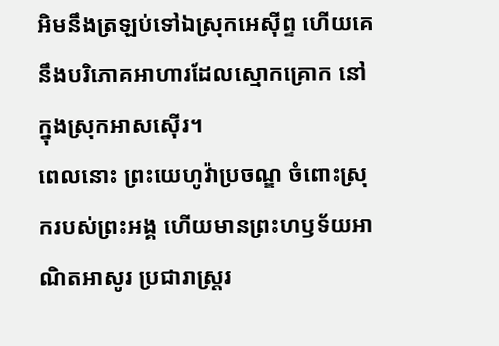អិមនឹងត្រឡប់ទៅឯស្រុកអេស៊ីព្ទ ហើយគេនឹងបរិភោគអាហារដែលស្មោកគ្រោក នៅក្នុងស្រុកអាសស៊ើរ។
ពេលនោះ ព្រះយេហូវ៉ាប្រចណ្ឌ ចំពោះស្រុករបស់ព្រះអង្គ ហើយមានព្រះហឫទ័យអាណិតអាសូរ ប្រជារាស្ត្ររ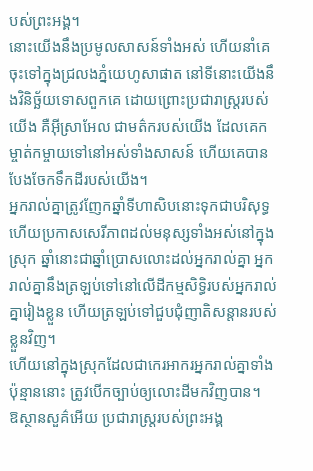បស់ព្រះអង្គ។
នោះយើងនឹងប្រមូលសាសន៍ទាំងអស់ ហើយនាំគេចុះទៅក្នុងជ្រលងភ្នំយេហូសាផាត នៅទីនោះយើងនឹងវិនិច្ឆ័យទោសពួកគេ ដោយព្រោះប្រជារាស្ត្ររបស់យើង គឺអ៊ីស្រាអែល ជាមត៌ករបស់យើង ដែលគេកម្ចាត់កម្ចាយទៅនៅអស់ទាំងសាសន៍ ហើយគេបានបែងចែកទឹកដីរបស់យើង។
អ្នករាល់គ្នាត្រូវញែកឆ្នាំទីហាសិបនោះទុកជាបរិសុទ្ធ ហើយប្រកាសសេរីភាពដល់មនុស្សទាំងអស់នៅក្នុងស្រុក ឆ្នាំនោះជាឆ្នាំប្រោសលោះដល់អ្នករាល់គ្នា អ្នករាល់គ្នានឹងត្រឡប់ទៅនៅលើដីកម្មសិទ្ធិរបស់អ្នករាល់គ្នារៀងខ្លួន ហើយត្រឡប់ទៅជួបជុំញាតិសន្តានរបស់ខ្លួនវិញ។
ហើយនៅក្នុងស្រុកដែលជាកេរអាករអ្នករាល់គ្នាទាំងប៉ុន្មាននោះ ត្រូវបើកច្បាប់ឲ្យលោះដីមកវិញបាន។
ឱស្ថានសួគ៌អើយ ប្រជារាស្ត្ររបស់ព្រះអង្គ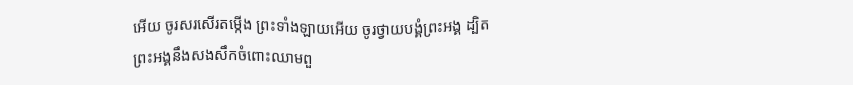អើយ ចូរសរសើរតម្កើង ព្រះទាំងឡាយអើយ ចូរថ្វាយបង្គំព្រះអង្គ ដ្បិតព្រះអង្គនឹងសងសឹកចំពោះឈាមពួ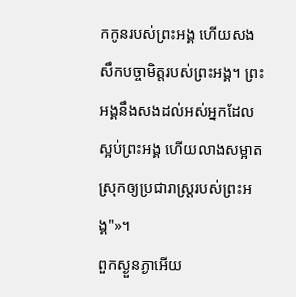កកូនរបស់ព្រះអង្គ ហើយសងសឹកបច្ចាមិត្តរបស់ព្រះអង្គ។ ព្រះអង្គនឹងសងដល់អស់អ្នកដែលស្អប់ព្រះអង្គ ហើយលាងសម្អាតស្រុកឲ្យប្រជារាស្ត្ររបស់ព្រះអង្គ"»។
ពួកស្ងួនភ្ងាអើយ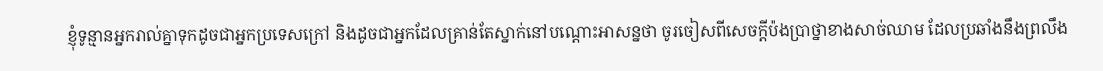ខ្ញុំទូន្មានអ្នករាល់គ្នាទុកដូចជាអ្នកប្រទេសក្រៅ និងដូចជាអ្នកដែលគ្រាន់តែស្នាក់នៅបណ្តោះអាសន្នថា ចូរចៀសពីសេចក្តីប៉ងប្រាថ្នាខាងសាច់ឈាម ដែលប្រឆាំងនឹងព្រលឹង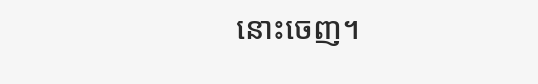នោះចេញ។